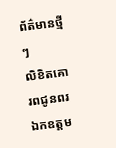ព័ត៌មានថ្មីៗ
លិខិតគោរពជូនពរ ឯកឧត្តម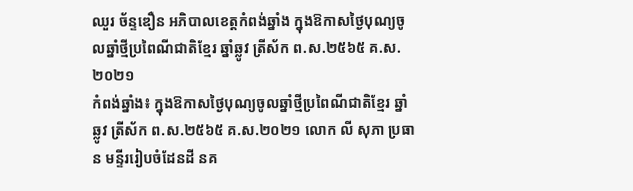ឈួរ ច័ន្ទឌឿន អភិបាលខេត្តកំពង់ឆ្នាំង ក្នុងឱកាសថ្ងៃបុណ្យចូលឆ្នាំថ្មីប្រពៃណីជាតិខ្មែរ ឆ្នាំឆ្លូវ ត្រីស័ក ព.ស.២៥៦៥ គ.ស.២០២១
កំពង់ឆ្នាំង៖ ក្នុងឱកាសថ្ងៃបុណ្យចូលឆ្នាំថ្មីប្រពៃណីជាតិខ្មែរ ឆ្នាំឆ្លូវ ត្រីស័ក ព.ស.២៥៦៥ គ.ស.២០២១ លោក លី សុភា ប្រធាន មន្ទីររៀបចំដែនដី នគ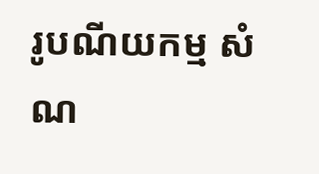រូបណីយកម្ម សំណ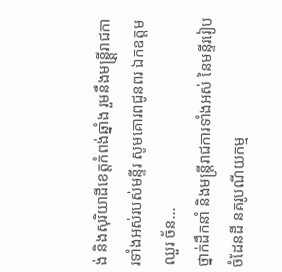ង់ និងសុរិយាដីខេត្តកំពង់ឆ្នាំង រួមនឹងមន្ត្តី្ររាជការទាំងអស់របស់មន្ទីរ សូមគោរពជូនពរ ឯកឧត្តម ឈួរ ច័ន...
ថ្នាក់ដឹកនាំ និងមន្ត្រីរាជការទាំងអស់ នៃមន្ទីររៀបចំដែនដី នគរូបណីយកម្ម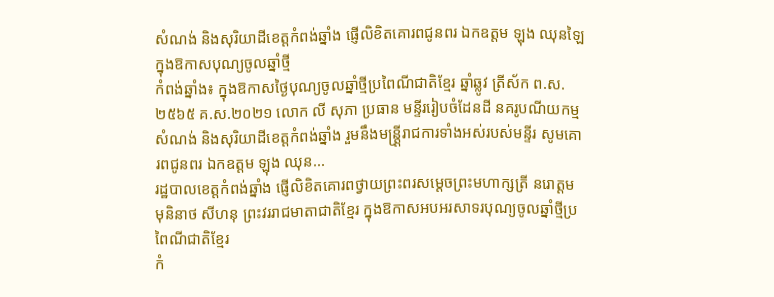សំណង់ និងសុរិយាដីខេត្តកំពង់ឆ្នាំង ផ្ញើលិខិតគោរពជូនពរ ឯកឧត្តម ឡុង ឈុនឡៃ ក្នុងឱកាសបុណ្យចូលឆ្នាំថ្មី
កំពង់ឆ្នាំង៖ ក្នុងឱកាសថ្ងៃបុណ្យចូលឆ្នាំថ្មីប្រពៃណីជាតិខ្មែរ ឆ្នាំឆ្លូវ ត្រីស័ក ព.ស.២៥៦៥ គ.ស.២០២១ លោក លី សុភា ប្រធាន មន្ទីររៀបចំដែនដី នគរូបណីយកម្ម សំណង់ និងសុរិយាដីខេត្តកំពង់ឆ្នាំង រួមនឹងមន្ត្តី្ររាជការទាំងអស់របស់មន្ទីរ សូមគោរពជូនពរ ឯកឧត្តម ឡុង ឈុន...
រដ្ឋបាលខេត្តកំពង់ឆ្នាំង ផ្ញើលិខិតគោរពថ្វាយព្រះពរសម្ដេចព្រះមហាក្សត្រី នរោត្ដម មុនិនាថ សីហនុ ព្រះវររាជមាតាជាតិខ្មែរ ក្នុងឱកាសអបអរសាទរបុណ្យចូលឆ្នាំថ្មីប្រពៃណីជាតិខែ្មរ
កំ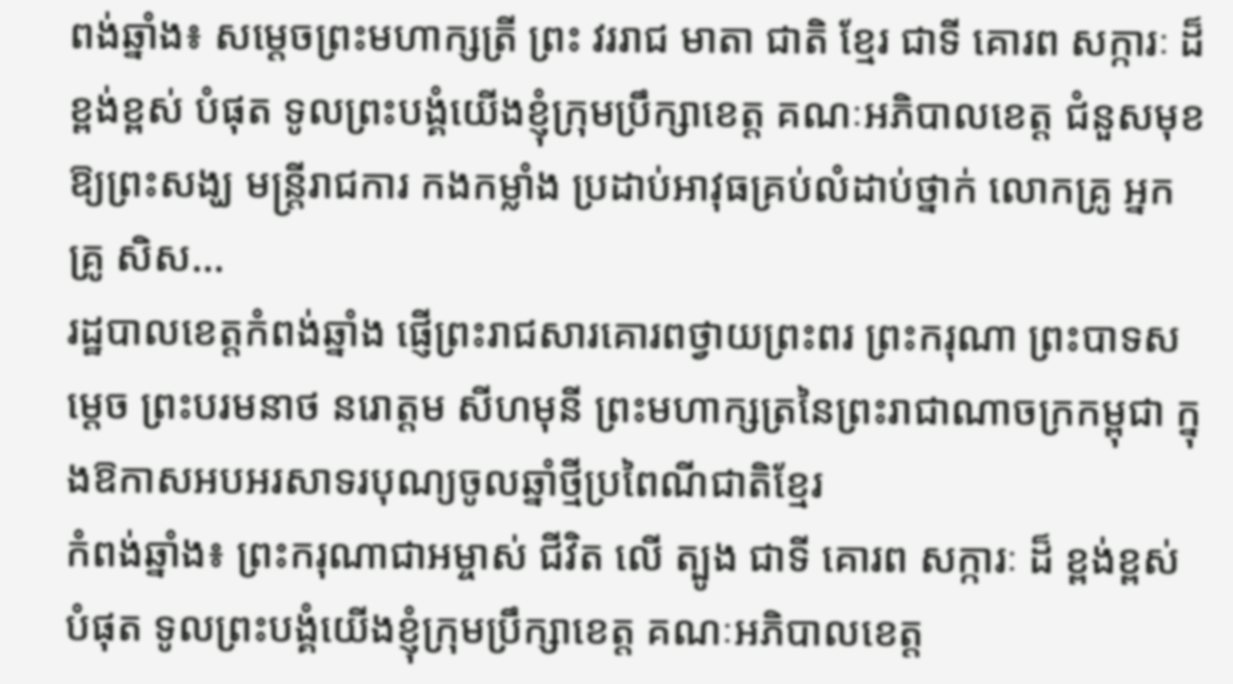ពង់ឆ្នាំង៖ សម្ដេចព្រះមហាក្សត្រី ព្រះ វររាជ មាតា ជាតិ ខ្មែរ ជាទី គោរព សក្ការៈ ដ៏ ខ្ពង់ខ្ពស់ បំផុត ទូលព្រះបង្គំយើងខ្ញុំក្រុមប្រឹក្សាខេត្ត គណៈអភិបាលខេត្ត ជំនួសមុខឱ្យព្រះសង្ឃ មន្ត្រីរាជការ កងកម្លាំង ប្រដាប់អាវុធគ្រប់លំដាប់ថ្នាក់ លោកគ្រូ អ្នកគ្រូ សិស...
រដ្ឋបាលខេត្តកំពង់ឆ្នាំង ផ្ញើព្រះរាជសារគោរពថ្វាយព្រះពរ ព្រះករុណា ព្រះបាទសម្ដេច ព្រះបរមនាថ នរោត្ដម សីហមុនី ព្រះមហាក្សត្រនៃព្រះរាជាណាចក្រកម្ពុជា ក្នុងឱកាសអបអរសាទរបុណ្យចូលឆ្នាំថ្មីប្រពៃណីជាតិខែ្មរ
កំពង់ឆ្នាំង៖ ព្រះករុណាជាអម្ចាស់ ជីវិត លើ ត្បូង ជាទី គោរព សក្ការៈ ដ៏ ខ្ពង់ខ្ពស់ បំផុត ទូលព្រះបង្គំយើងខ្ញុំក្រុមប្រឹក្សាខេត្ត គណៈអភិបាលខេត្ត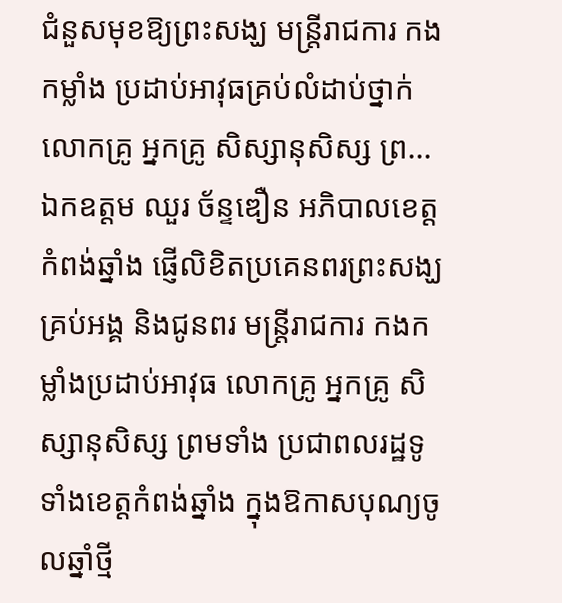ជំនួសមុខឱ្យព្រះសង្ឃ មន្ត្រីរាជការ កងកម្លាំង ប្រដាប់អាវុធគ្រប់លំដាប់ថ្នាក់ លោកគ្រូ អ្នកគ្រូ សិស្សានុសិស្ស ព្រ...
ឯកឧត្តម ឈួរ ច័ន្ទឌឿន អភិបាលខេត្តកំពង់ឆ្នាំង ផ្ញើលិខិតប្រគេនពរព្រះសង្ឃគ្រប់អង្គ និងជូនពរ មន្ត្រីរាជការ កងកម្លាំងប្រដាប់អាវុធ លោកគ្រូ អ្នកគ្រូ សិស្សានុសិស្ស ព្រមទាំង ប្រជាពលរដ្ឋទូទាំងខេត្តកំពង់ឆ្នាំង ក្នុងឱកាសបុណ្យចូលឆ្នាំថ្មី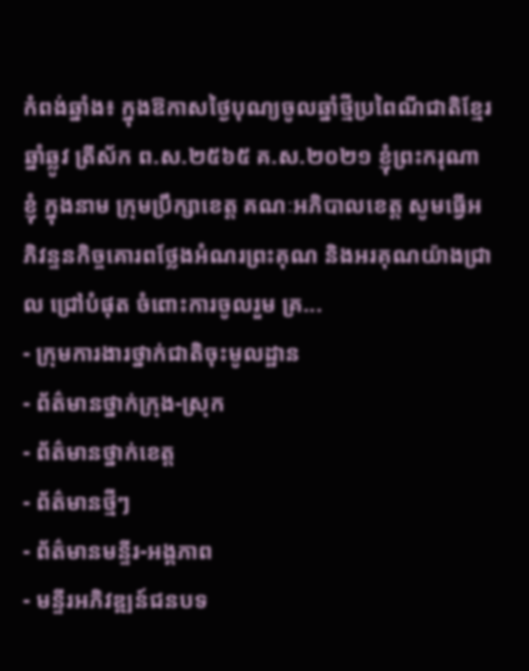កំពង់ឆ្នាំង៖ ក្នុងឱកាសថ្ងៃបុណ្យចូលឆ្នាំថ្មីប្រពៃណីជាតិខ្មែរ ឆ្នាំឆ្លូវ ត្រីស័ក ព.ស.២៥៦៥ គ.ស.២០២១ ខ្ញុំព្រះករុណាខ្ញុំ ក្នុងនាម ក្រុមប្រឹក្សាខេត្ត គណៈអភិបាលខេត្ត សូមធ្វើអភិវន្ទនកិច្ចគោរពថ្លែងអំណរព្រះគុណ និងអរគុណយ៉ាងជ្រាល ជ្រៅបំផុត ចំពោះការចូលរួម គ្រ...
- ក្រុមការងារថ្នាក់ជាតិចុះមូលដ្ឋាន
- ព័ត៌មានថ្នាក់ក្រុង-ស្រុក
- ព័ត៌មានថ្នាក់ខេត្ត
- ព័ត៌មានថ្មីៗ
- ព័ត៌មានមន្ទីរ-អង្គភាព
- មន្ទីរអភិវឌ្ឍន៍ជនបទ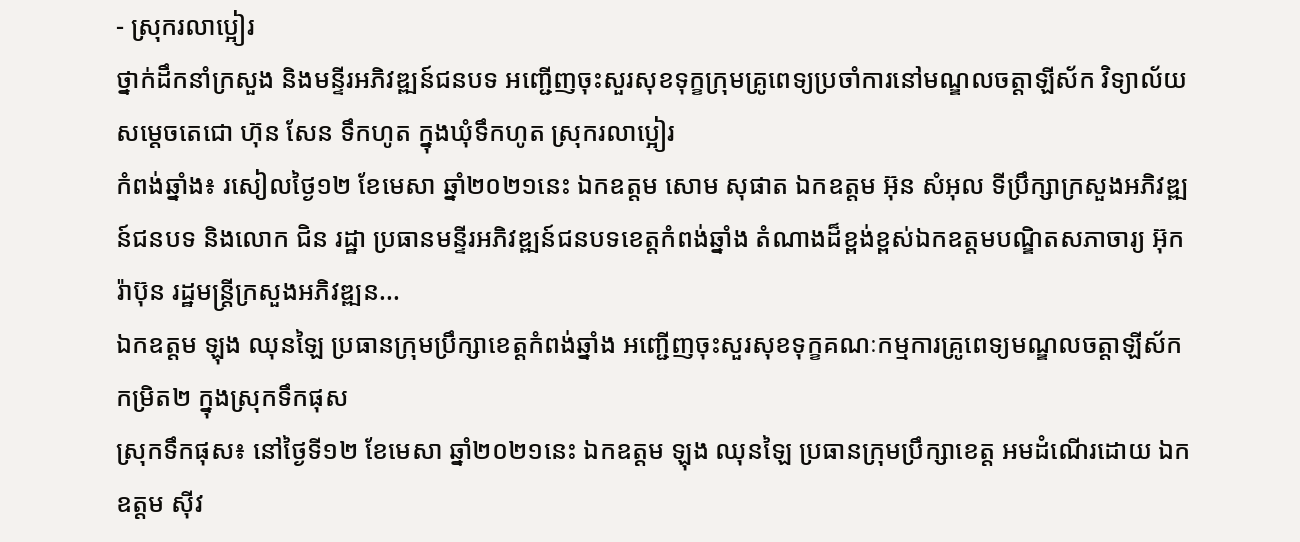- ស្រុករលាប្អៀរ
ថ្នាក់ដឹកនាំក្រសួង និងមន្ទីរអភិវឌ្ឍន៍ជនបទ អញ្ជើញចុះសួរសុខទុក្ខក្រុមគ្រូពេទ្យប្រចាំការនៅមណ្ឌលចត្តាឡីស័ក វិទ្យាល័យសម្តេចតេជោ ហ៊ុន សែន ទឹកហូត ក្នុងឃុំទឹកហូត ស្រុករលាប្អៀរ
កំពង់ឆ្នាំង៖ រសៀលថ្ងៃ១២ ខែមេសា ឆ្នាំ២០២១នេះ ឯកឧត្ដម សោម សុផាត ឯកឧត្ដម អ៊ុន សំអុល ទីប្រឹក្សាក្រសួងអភិវឌ្ឍន៍ជនបទ និងលោក ជិន រដ្ឋា ប្រធានមន្ទីរអភិវឌ្ឍន៍ជនបទខេត្តកំពង់ឆ្នាំង តំណាងដ៏ខ្ពង់ខ្ពស់ឯកឧត្ដមបណ្ឌិតសភាចារ្យ អ៊ុក រ៉ាប៊ុន រដ្ឋមន្ត្រីក្រសួងអភិវឌ្ឍន...
ឯកឧត្ដម ឡុង ឈុនឡៃ ប្រធានក្រុមប្រឹក្សាខេត្តកំពង់ឆ្នាំង អញ្ជើញចុះសួរសុខទុក្ខគណៈកម្មការគ្រូពេទ្យមណ្ឌលចត្តាឡីស័កកម្រិត២ ក្នុងស្រុកទឹកផុស
ស្រុកទឹកផុស៖ នៅថ្ងៃទី១២ ខែមេសា ឆ្នាំ២០២១នេះ ឯកឧត្ដម ឡុង ឈុនឡៃ ប្រធានក្រុមប្រឹក្សាខេត្ត អមដំណើរដោយ ឯកឧត្ដម ស៊ីវ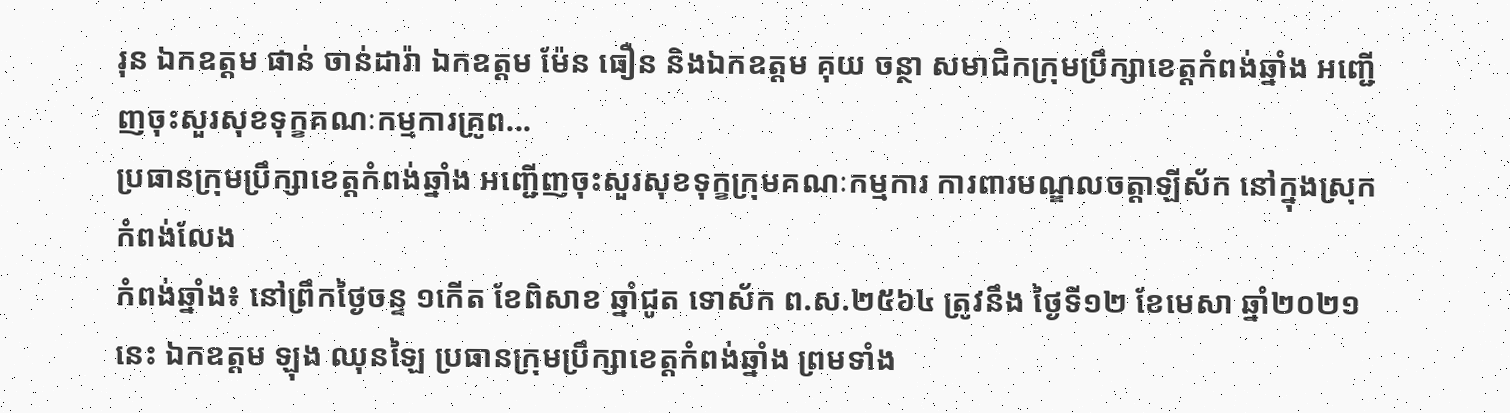រុន ឯកឧត្ដម ផាន់ ចាន់ដារ៉ា ឯកឧត្ដម ម៉ែន ធឿន និងឯកឧត្ដម គុយ ចន្ថា សមាជិកក្រុមប្រឹក្សាខេត្តកំពង់ឆ្នាំង អញ្ជើញចុះសួរសុខទុក្ខគណៈកម្មការគ្រូព...
ប្រធានក្រុមប្រឹក្សាខេត្តកំពង់ឆ្នាំង អញ្ជើញចុះសួរសុខទុក្ខក្រុមគណៈកម្មការ ការពារមណ្ឌលចត្តាឡីស័ក នៅក្នុងស្រុកកំពង់លែង
កំពង់ឆ្នាំង៖ នៅព្រឹកថ្ងៃចន្ទ ១កើត ខែពិសាខ ឆ្នាំជូត ទោស័ក ព.ស.២៥៦៤ ត្រូវនឹង ថ្ងៃទី១២ ខែមេសា ឆ្នាំ២០២១នេះ ឯកឧត្ដម ឡុង ឈុនឡៃ ប្រធានក្រុមប្រឹក្សាខេត្តកំពង់ឆ្នាំង ព្រមទាំង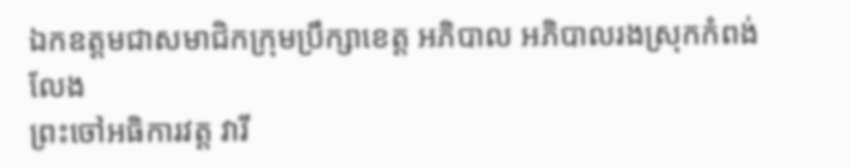ឯកឧត្តមជាសមាជិកក្រុមប្រឹក្សាខេត្ត អភិបាល អភិបាលរងស្រុកកំពង់លែង
ព្រះចៅអធិការវត្ត វារី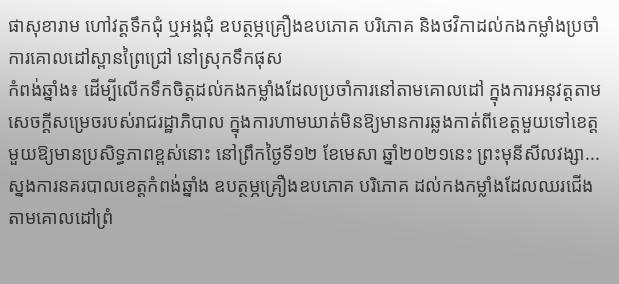ផាសុខារាម ហៅវត្តទឹកជុំ ឬអង្គជុំ ឧបត្ថម្ភគ្រឿងឧបភោគ បរិភោគ និងថវិកាដល់កងកម្លាំងប្រចាំការគោលដៅស្ពានព្រៃជ្រៅ នៅស្រុកទឹកផុស
កំពង់ឆ្នាំង៖ ដើម្បីលើកទឹកចិត្តដល់កងកម្លាំងដែលប្រចាំការនៅតាមគោលដៅ ក្នុងការអនុវត្តតាមសេចក្តីសម្រេចរបស់រាជរដ្ឋាភិបាល ក្នុងការហាមឃាត់មិនឱ្យមានការឆ្លងកាត់ពីខេត្តមួយទៅខេត្តមួយឱ្យមានប្រសិទ្ធភាពខ្ពស់នោះ នៅព្រឹកថ្ងៃទី១២ ខែមេសា ឆ្នាំ២០២១នេះ ព្រះមុនីសីលវង្សា...
ស្នងការនគរបាលខេត្តកំពង់ឆ្នាំង ឧបត្ថម្ភគ្រឿងឧបភោគ បរិភោគ ដល់កងកម្លាំងដែលឈរជើងតាមគោលដៅព្រំ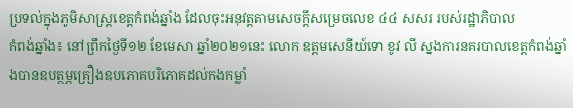ប្រទល់ក្នុងភូមិសាស្ត្រខេត្តកំពង់ឆ្នាំង ដែលចុះអនុវត្តតាមសេចក្តីសម្រេចលេខ ៤៤ សសរ របស់រដ្ឋាភិបាល
កំពង់ឆ្នាំង៖ នៅព្រឹកថ្ងៃទី១២ ខែមេសា ឆ្នាំ២០២១នេះ លោក ឧត្តមសេនីយ៍ទោ ខូវ លី ស្នងការនគរបាលខេត្តកំពង់ឆ្នាំងបានឧបត្ថម្ភគ្រឿងឧបភោគបរិភោគដល់កងកម្លាំ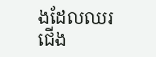ងដែលឈរជើង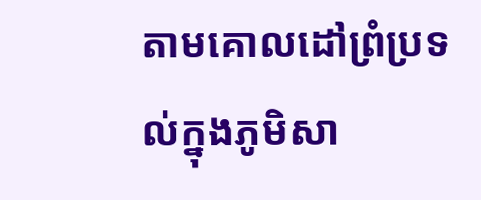តាមគោលដៅព្រំប្រទល់ក្នុងភូមិសា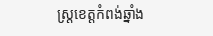ស្ត្រខេត្តកំពង់ឆ្នាំង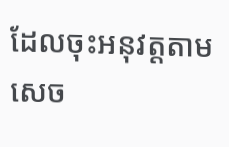ដែលចុះអនុវត្តតាមសេច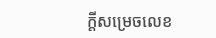ក្តីសម្រេចលេខ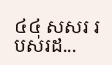៤៤ សសរ របស់រដ...